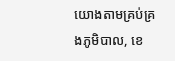យោងតាមគ្រប់គ្រងភូមិបាល, ខេ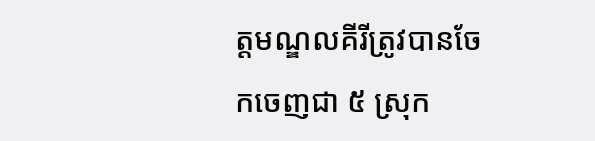ត្តមណ្ឌលគីរីត្រូវបានចែកចេញជា ៥ ស្រុក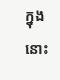ក្នុងនោះ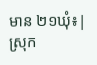មាន ២១ឃុំ៖| ស្រុក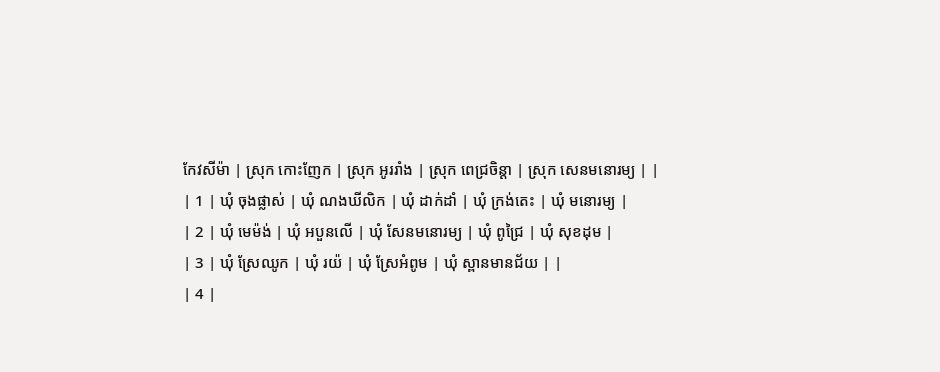កែវសីម៉ា | ស្រុក កោះញែក | ស្រុក អូររាំង | ស្រុក ពេជ្រចិន្តា | ស្រុក សេនមនោរម្យ | |
| 1 | ឃុំ ចុងផ្លាស់ | ឃុំ ណងឃីលិក | ឃុំ ដាក់ដាំ | ឃុំ ក្រង់តេះ | ឃុំ មនោរម្យ |
| 2 | ឃុំ មេម៉ង់ | ឃុំ អបួនលើ | ឃុំ សែនមនោរម្យ | ឃុំ ពូជ្រៃ | ឃុំ សុខដុម |
| 3 | ឃុំ ស្រែឈូក | ឃុំ រយ៉ | ឃុំ ស្រែអំពូម | ឃុំ ស្ពានមានជ័យ | |
| 4 |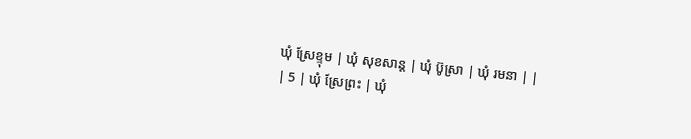ឃុំ ស្រែខ្ទុម | ឃុំ សុខសាន្ត | ឃុំ ប៊ូស្រា | ឃុំ រមនា | |
| 5 | ឃុំ ស្រែព្រះ | ឃុំ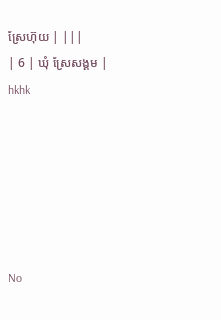ស្រែហ៊ុយ | |||
| 6 | ឃុំ ស្រែសង្គម |
hkhk






No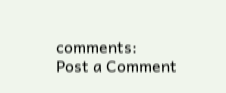comments:
Post a Comment